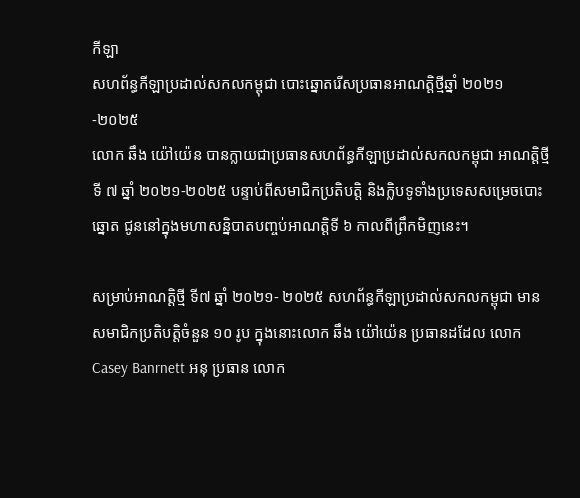កីឡា
សហព័ន្ធកីឡាប្រដាល់សកលកម្ពុជា បោះឆ្នោតរើសប្រធានអាណត្តិថ្មីឆ្នាំ ២០២១-២០២៥
លោក ឆឹង យ៉ៅយ៉េន បានក្លាយជាប្រធានសហព័ន្ធកីឡាប្រដាល់សកលកម្ពុជា អាណត្តិថ្មីទី ៧ ឆ្នាំ ២០២១-២០២៥ បន្ទាប់ពីសមាជិកប្រតិបត្តិ និងក្លិបទូទាំងប្រទេសសម្រេចបោះឆ្នោត ជូននៅក្នុងមហាសន្និបាតបញ្ចប់អាណត្តិទី ៦ កាលពីព្រឹកមិញនេះ។

សម្រាប់អាណត្តិថ្មី ទី៧ ឆ្នាំ ២០២១- ២០២៥ សហព័ន្ធកីឡាប្រដាល់សកលកម្ពុជា មានសមាជិកប្រតិបត្តិចំនួន ១០ រូប ក្នុងនោះលោក ឆឹង យ៉ៅយ៉េន ប្រធានដដែល លោក Casey Banrnett អនុ ប្រធាន លោក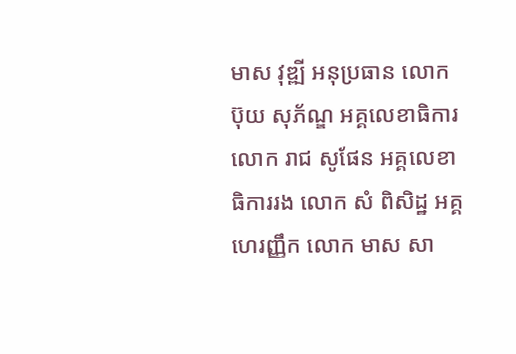មាស វុឌ្ឍី អនុប្រធាន លោក ប៊ុយ សុភ័ណ្ឌ អគ្គលេខាធិការ លោក រាជ សូផែន អគ្គលេខាធិការរង លោក សំ ពិសិដ្ឋ អគ្គហេរញ្ញឹក លោក មាស សា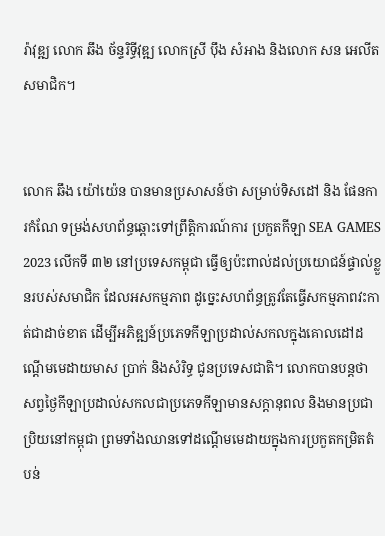រ៉ាវុឌ្ឍ លោក ឆឹង ច័ន្ទរិទ្ធីវុឌ្ឍ លោកស្រី ប៉ឹង សំអាង និងលោក សន អេលីត សមាជិក។


លោក ឆឹង យ៉ៅយ៉េន បានមានប្រសាសន៍ថា សម្រាប់ទិសដៅ និង ផែនការកំណែ ទម្រង់សហព័ន្ធឆ្ពោះទៅព្រឹត្តិការណ៍ការ ប្រកួតកីឡា SEA GAMES 2023 លើកទី ៣២ នៅប្រទេសកម្ពុជា ធ្វើឲ្យប៉ះពាល់ដល់ប្រយោជន៍ផ្ទាល់ខ្លួនរបស់សមាជិក ដែលអសកម្មភាព ដូច្នេះសហព័ន្ធត្រូវតែធ្វើសកម្មភាពវះកាត់ជាដាច់ខាត ដើម្បីអភិឌ្ឍន៍ប្រភេទកីឡាប្រដាល់សកលក្នុងគោលដៅដណ្តើមមេដាយមាស ប្រាក់ និងសំរិទ្ធ ជូនប្រទេសជាតិ។ លោកបានបន្តថា សព្វថ្ងៃកីឡាប្រដាល់សកលជាប្រភេទកីឡាមានសក្តានុពល និងមានប្រជាប្រិយនៅកម្ពុជា ព្រមទាំងឈានទៅដណ្តើមមេដាយក្នុងការប្រកួតកម្រិតតំបន់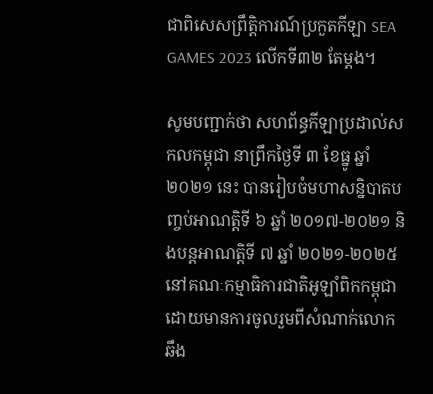ជាពិសេសព្រឹត្តិការណ៍ប្រកួតកីឡា SEA GAMES 2023 លើកទី៣២ តែម្តង។

សូមបញ្ជាក់ថា សហព័ន្ធកីឡាប្រដាល់សកលកម្ពុជា នាព្រឹកថ្ងៃទី ៣ ខែធ្នូ ឆ្នាំ ២០២១ នេះ បានរៀបចំមហាសន្និបាតបញ្ចប់អាណត្តិទី ៦ ឆ្នាំ ២០១៧-២០២១ និងបន្តអាណត្តិទី ៧ ឆ្នាំ ២០២១-២០២៥ នៅគណៈកម្មាធិការជាតិអូឡាំពិកកម្ពុជា ដោយមានការចូលរួមពីសំណាក់លោក ឆឹង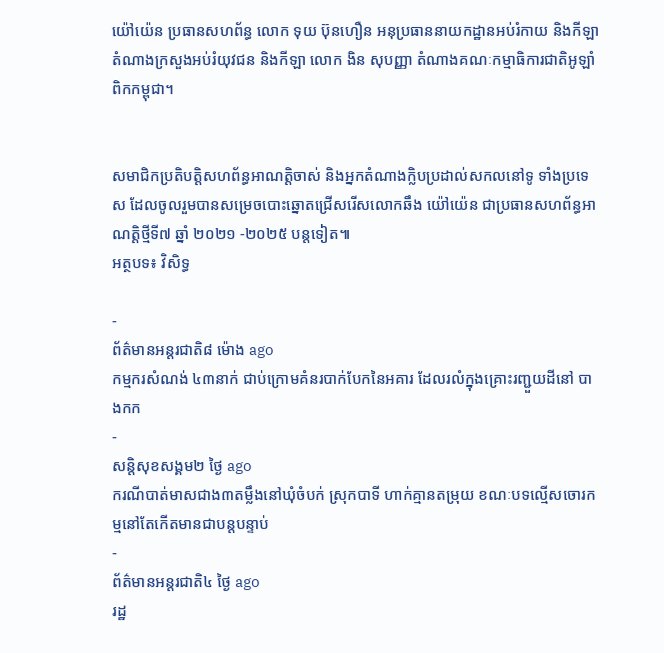យ៉ៅយ៉េន ប្រធានសហព័ន្ធ លោក ទុយ ប៊ុនហឿន អនុប្រធាននាយកដ្ឋានអប់រំកាយ និងកីឡា តំណាងក្រសួងអប់រំយុវជន និងកីឡា លោក ងិន សុបញ្ញា តំណាងគណៈកម្មាធិការជាតិអូឡាំពិកកម្ពុជា។


សមាជិកប្រតិបត្តិសហព័ន្ធអាណតិ្តចាស់ និងអ្នកតំណាងក្លិបប្រដាល់សកលនៅទូ ទាំងប្រទេស ដែលចូលរួមបានសម្រេចបោះឆ្នោតជ្រើសរើសលោកឆឹង យ៉ៅយ៉េន ជាប្រធានសហព័ន្ធអាណត្តិថ្មីទី៧ ឆ្នាំ ២០២១ -២០២៥ បន្តទៀត៕
អត្ថបទ៖ វិសិទ្ធ

-
ព័ត៌មានអន្ដរជាតិ៨ ម៉ោង ago
កម្មករសំណង់ ៤៣នាក់ ជាប់ក្រោមគំនរបាក់បែកនៃអគារ ដែលរលំក្នុងគ្រោះរញ្ជួយដីនៅ បាងកក
-
សន្តិសុខសង្គម២ ថ្ងៃ ago
ករណីបាត់មាសជាង៣តម្លឹងនៅឃុំចំបក់ ស្រុកបាទី ហាក់គ្មានតម្រុយ ខណៈបទល្មើសចោរកម្មនៅតែកើតមានជាបន្តបន្ទាប់
-
ព័ត៌មានអន្ដរជាតិ៤ ថ្ងៃ ago
រដ្ឋ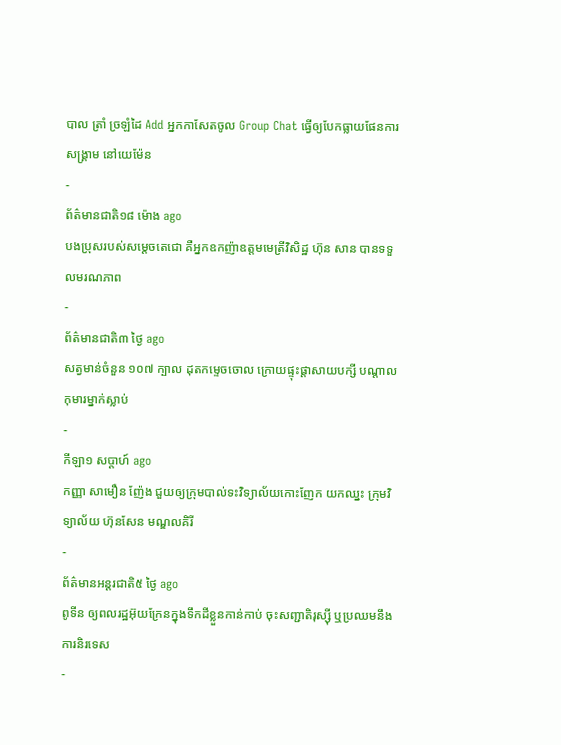បាល ត្រាំ ច្រឡំដៃ Add អ្នកកាសែតចូល Group Chat ធ្វើឲ្យបែកធ្លាយផែនការសង្គ្រាម នៅយេម៉ែន
-
ព័ត៌មានជាតិ១៨ ម៉ោង ago
បងប្រុសរបស់សម្ដេចតេជោ គឺអ្នកឧកញ៉ាឧត្តមមេត្រីវិសិដ្ឋ ហ៊ុន សាន បានទទួលមរណភាព
-
ព័ត៌មានជាតិ៣ ថ្ងៃ ago
សត្វមាន់ចំនួន ១០៧ ក្បាល ដុតកម្ទេចចោល ក្រោយផ្ទុះផ្ដាសាយបក្សី បណ្តាលកុមារម្នាក់ស្លាប់
-
កីឡា១ សប្តាហ៍ ago
កញ្ញា សាមឿន ញ៉ែង ជួយឲ្យក្រុមបាល់ទះវិទ្យាល័យកោះញែក យកឈ្នះ ក្រុមវិទ្យាល័យ ហ៊ុនសែន មណ្ឌលគិរី
-
ព័ត៌មានអន្ដរជាតិ៥ ថ្ងៃ ago
ពូទីន ឲ្យពលរដ្ឋអ៊ុយក្រែនក្នុងទឹកដីខ្លួនកាន់កាប់ ចុះសញ្ជាតិរុស្ស៊ី ឬប្រឈមនឹងការនិរទេស
-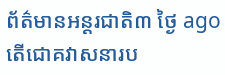ព័ត៌មានអន្ដរជាតិ៣ ថ្ងៃ ago
តើជោគវាសនារប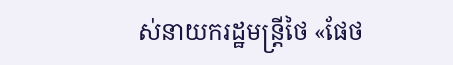ស់នាយករដ្ឋមន្ត្រីថៃ «ផែថ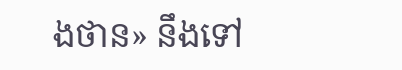ងថាន» នឹងទៅ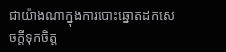ជាយ៉ាងណាក្នុងការបោះឆ្នោតដកសេចក្តីទុកចិត្ត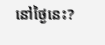នៅថ្ងៃនេះ?